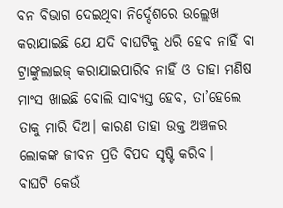ବନ ବିଭାଗ ଦେଇଥିବା ନିର୍ଦ୍ଦେଶରେ ଉଲ୍ଲେଖ କରାଯାଇଛି ଯେ ଯଦି ବାଘଟିକୁ ଧରି ହେବ ନାହିଁ ବା ଟ୍ରାଙ୍କୁଲାଇଜ୍ କରାଯାଇପାରିବ ନାହିଁ ଓ ତାହା ମଣିଷ ମାଂସ ଖାଇଛି ବୋଲି ସାବ୍ୟସ୍ତ ହେବ, ତା’ହେଲେ ତାକୁ ମାରି ଦିଅ। କାରଣ ତାହା ଉକ୍ତ ଅଞ୍ଚଳର ଲୋକଙ୍କ ଜୀବନ ପ୍ରତି ବିପଦ ସୃଷ୍ଟି କରିବ।
ବାଘଟି କେଉଁ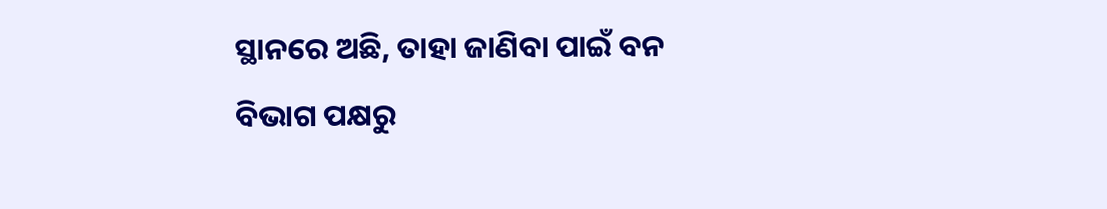ସ୍ଥାନରେ ଅଛି, ତାହା ଜାଣିବା ପାଇଁ ବନ ବିଭାଗ ପକ୍ଷରୁ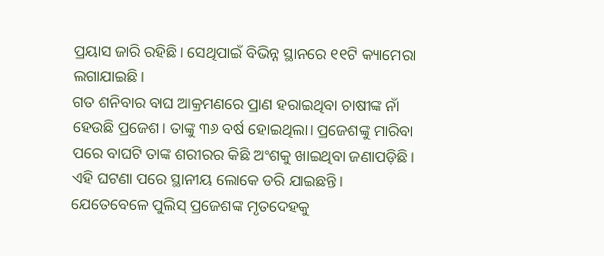ପ୍ରୟାସ ଜାରି ରହିଛି। ସେଥିପାଇଁ ବିଭିନ୍ନ ସ୍ଥାନରେ ୧୧ଟି କ୍ୟାମେରା ଲଗାଯାଇଛି।
ଗତ ଶନିବାର ବାଘ ଆକ୍ରମଣରେ ପ୍ରାଣ ହରାଇଥିବା ଚାଷୀଙ୍କ ନାଁ ହେଉଛି ପ୍ରଜେଶ। ତାଙ୍କୁ ୩୬ ବର୍ଷ ହୋଇଥିଲା। ପ୍ରଜେଶଙ୍କୁ ମାରିବା ପରେ ବାଘଟି ତାଙ୍କ ଶରୀରର କିଛି ଅଂଶକୁ ଖାଇଥିବା ଜଣାପଡ଼ିଛି। ଏହି ଘଟଣା ପରେ ସ୍ଥାନୀୟ ଲୋକେ ଡରି ଯାଇଛନ୍ତି। ଯେତେବେଳେ ପୁଲିସ୍ ପ୍ରଜେଶଙ୍କ ମୃତଦେହକୁ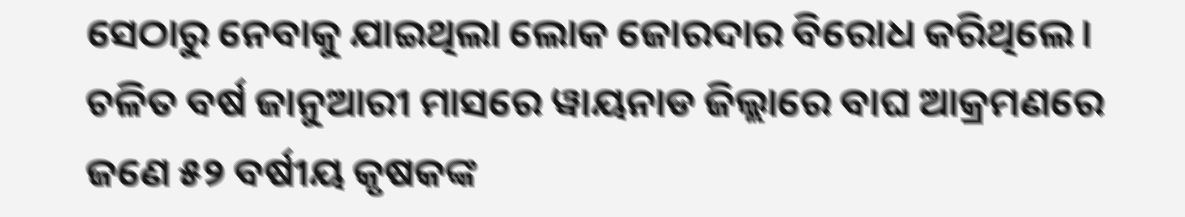ସେଠାରୁ ନେବାକୁ ଯାଇଥିଲା ଲୋକ ଜୋରଦାର ବିରୋଧ କରିଥିଲେ।
ଚଳିତ ବର୍ଷ ଜାନୁଆରୀ ମାସରେ ୱାୟନାଡ ଜିଲ୍ଲାରେ ବାଘ ଆକ୍ରମଣରେ ଜଣେ ୫୨ ବର୍ଷୀୟ କୃଷକଙ୍କ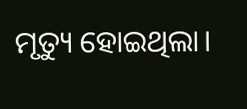ମୃତ୍ୟୁ ହୋଇଥିଲା।